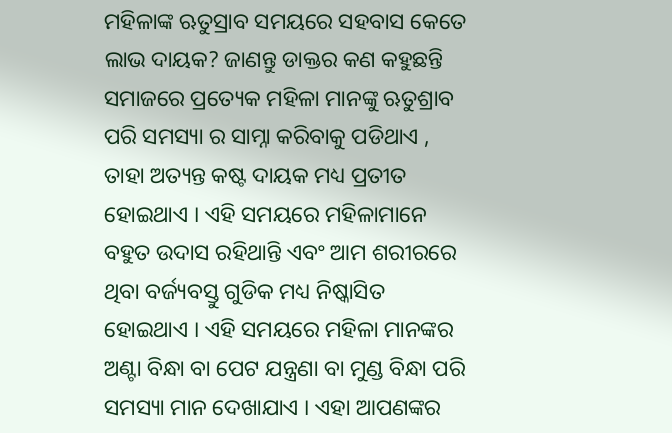ମହିଳାଙ୍କ ଋତୁସ୍ରାବ ସମୟରେ ସହବାସ କେତେ ଲାଭ ଦାୟକ? ଜାଣନ୍ତୁ ଡାକ୍ତର କଣ କହୁଛନ୍ତି
ସମାଜରେ ପ୍ରତ୍ୟେକ ମହିଳା ମାନଙ୍କୁ ଋତୁଶ୍ରାବ ପରି ସମସ୍ୟା ର ସାମ୍ନା କରିବାକୁ ପଡିଥାଏ , ତାହା ଅତ୍ୟନ୍ତ କଷ୍ଟ ଦାୟକ ମଧ୍ୟ ପ୍ରତୀତ ହୋଇଥାଏ । ଏହି ସମୟରେ ମହିଳାମାନେ ବହୁତ ଉଦାସ ରହିଥାନ୍ତି ଏବଂ ଆମ ଶରୀରରେ ଥିବା ବର୍ଜ୍ୟବସ୍ତୁ ଗୁଡିକ ମଧ୍ୟ ନିଷ୍କାସିତ ହୋଇଥାଏ । ଏହି ସମୟରେ ମହିଳା ମାନଙ୍କର ଅଣ୍ଟା ବିନ୍ଧା ବା ପେଟ ଯନ୍ତ୍ରଣା ବା ମୁଣ୍ଡ ବିନ୍ଧା ପରି ସମସ୍ୟା ମାନ ଦେଖାଯାଏ । ଏହା ଆପଣଙ୍କର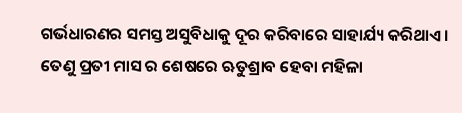ଗର୍ଭଧାରଣର ସମସ୍ତ ଅସୁବିଧାକୁ ଦୂର କରିବାରେ ସାହାର୍ଯ୍ୟ କରିଥାଏ । ତେଣୁ ପ୍ରତୀ ମାସ ର ଶେଷରେ ଋତୁଶ୍ରାବ ହେବା ମହିଳା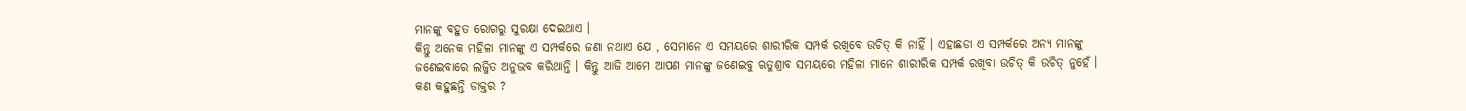ମାନଙ୍କୁ ବହୁତ ରୋଗରୁ ସୁରକ୍ଷା ଦେଇଥାଏ ।
କିନ୍ତୁ ଅନେକ ମହିଳା ମାନଙ୍କୁ ଏ ସମ୍ପର୍କରେ ଜଣା ନଥାଏ ଯେ , ସେମାନେ ଏ ସମୟରେ ଶାରୀରିକ ସମ୍ପର୍କ ରଖିବେ ଉଚିତ୍ କି ନାହିଁ । ଏହାଛଡା ଏ ସମ୍ପର୍କରେ ଅନ୍ୟ ମାନଙ୍କୁ ଜଣେଇବାରେ ଲଜ୍ଜିତ ଅନୁଭବ କରିଥାନ୍ତି । କିନ୍ତୁ ଆଜି ଆମେ ଆପଣ ମାନଙ୍କୁ ଜଣେଇବୁ ଋତୁଶ୍ରାବ ସମୟରେ ମହିଳା ମାନେ ଶାରୀରିକ ସମ୍ପର୍କ ରଖିବା ଉଚିତ୍ କି ଉଚିତ୍ ନୁହେଁ ।
କଣ କହୁଛନ୍ତି ଡାକ୍ତର ?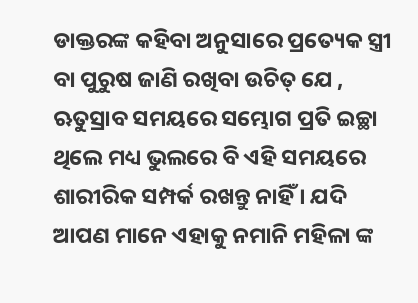ଡାକ୍ତରଙ୍କ କହିବା ଅନୁସାରେ ପ୍ରତ୍ୟେକ ସ୍ତ୍ରୀ ବା ପୁରୁଷ ଜାଣି ରଖିବା ଉଚିତ୍ ଯେ , ଋତୁସ୍ରାବ ସମୟରେ ସମ୍ଭୋଗ ପ୍ରତି ଇଚ୍ଛା ଥିଲେ ମଧ୍ୟ ଭୁଲରେ ବି ଏହି ସମୟରେ ଶାରୀରିକ ସମ୍ପର୍କ ରଖନ୍ତୁ ନାହିଁ । ଯଦି ଆପଣ ମାନେ ଏହାକୁ ନମାନି ମହିଳା ଙ୍କ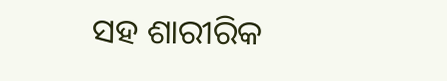ସହ ଶାରୀରିକ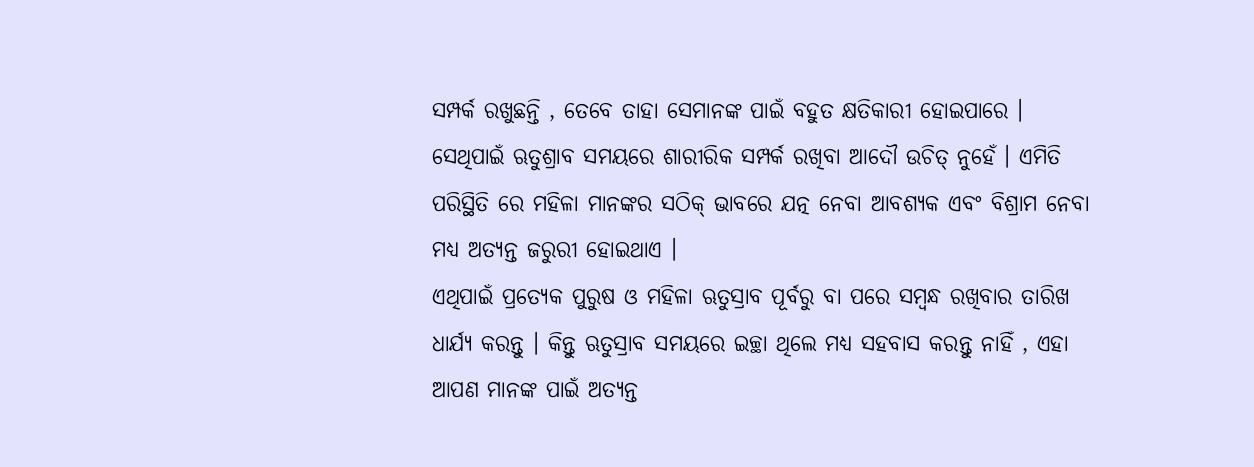ସମ୍ପର୍କ ରଖୁଛନ୍ତି , ତେବେ ତାହା ସେମାନଙ୍କ ପାଇଁ ବହୁତ କ୍ଷତିକାରୀ ହୋଇପାରେ । ସେଥିପାଇଁ ଋତୁଶ୍ରାବ ସମୟରେ ଶାରୀରିକ ସମ୍ପର୍କ ରଖିବା ଆଦୌ ଉଚିତ୍ ନୁହେଁ । ଏମିତି ପରିସ୍ଥିତି ରେ ମହିଳା ମାନଙ୍କର ସଠିକ୍ ଭାବରେ ଯତ୍ନ ନେବା ଆବଶ୍ୟକ ଏବଂ ବିଶ୍ରାମ ନେବା ମଧ୍ୟ ଅତ୍ୟନ୍ତ ଜରୁରୀ ହୋଇଥାଏ ।
ଏଥିପାଇଁ ପ୍ରତ୍ୟେକ ପୁରୁଷ ଓ ମହିଳା ଋତୁସ୍ରାବ ପୂର୍ବରୁ ବା ପରେ ସମ୍ୱନ୍ଧ ରଖିବାର ତାରିଖ ଧାର୍ଯ୍ୟ କରନ୍ତୁ । କିନ୍ତୁ ଋତୁସ୍ରାବ ସମୟରେ ଇଚ୍ଛା ଥିଲେ ମଧ୍ୟ ସହବାସ କରନ୍ତୁ ନାହିଁ , ଏହା ଆପଣ ମାନଙ୍କ ପାଇଁ ଅତ୍ୟନ୍ତ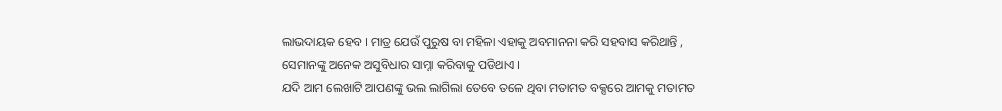ଲାଭଦାୟକ ହେବ । ମାତ୍ର ଯେଉଁ ପୁରୁଷ ବା ମହିଳା ଏହାକୁ ଅବମାନନା କରି ସହବାସ କରିଥାନ୍ତି , ସେମାନଙ୍କୁ ଅନେକ ଅସୁବିଧାର ସାମ୍ନା କରିବାକୁ ପଡିଥାଏ ।
ଯଦି ଆମ ଲେଖାଟି ଆପଣଙ୍କୁ ଭଲ ଲାଗିଲା ତେବେ ତଳେ ଥିବା ମତାମତ ବକ୍ସରେ ଆମକୁ ମତାମତ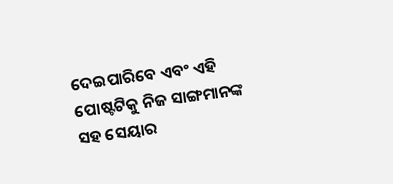ଦେଇପାରିବେ ଏବଂ ଏହି ପୋଷ୍ଟଟିକୁ ନିଜ ସାଙ୍ଗମାନଙ୍କ ସହ ସେୟାର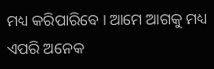ମଧ୍ୟ କରିପାରିବେ । ଆମେ ଆଗକୁ ମଧ୍ୟ ଏପରି ଅନେକ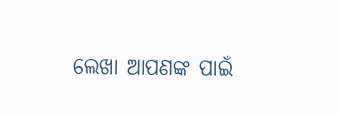ଲେଖା ଆପଣଙ୍କ ପାଇଁ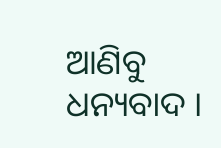ଆଣିବୁ ଧନ୍ୟବାଦ ।